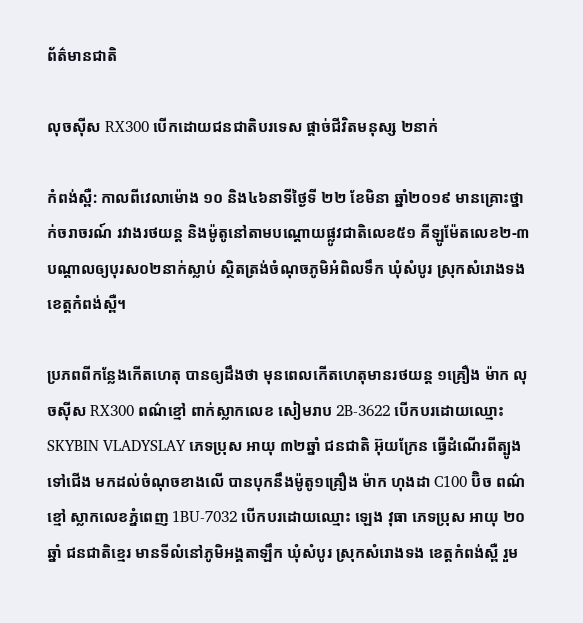ព័ត៌មានជាតិ

លុចស៊ីស RX300 បើកដោយជនជាតិបរទេស ផ្ដាច់ជីវិតមនុស្ស ២នាក់

កំពង់ស្ពឺ: កាលពីវេលាម៉ោង ១០ និង៤៦នាទីថ្ងៃទី ២២ ខែមិនា ឆ្នាំ២០១៩ មានគ្រោះថ្នាក់ចរាចរណ៍ រវាងរថយន្ត និងម៉ូតូនៅតាមបណ្ដោយផ្លូវជាតិលេខ៥១ គីឡូម៉ែតលេខ២-៣ បណ្ដាលឲ្យបុរស០២នាក់ស្លាប់ ស្ថិតត្រង់ចំណុចភូមិអំពិលទឹក ឃុំសំបូរ ស្រុកសំរោងទង ខេត្តកំពង់ស្ពឺ។

ប្រភពពីកន្លែងកើតហេតុ បានឲ្យដឹងថា មុនពេលកើតហេតុមានរថយន្ត ១គ្រឿង ម៉ាក លុចស៊ីស RX300 ពណ៌ខ្មៅ ពាក់ស្លាកលេខ សៀមរាប 2B-3622 បើកបរដោយឈ្មោះ SKYBIN VLADYSLAY ភេទប្រុស អាយុ ៣២ឆ្នាំ ជនជាតិ អ៊ុយក្រែន ធ្វើដំណើរពីត្បូងទៅជើង មកដល់ចំណុចខាងលើ បានបុកនឹងម៉ូតូ១គ្រឿង ម៉ាក ហុងដា C100 ប៊ិច ពណ៌ខ្មៅ ស្លាកលេខភ្នំពេញ 1BU-7032 បើកបរដោយឈ្មោះ ឡេង វុធា ភេទប្រុស អាយុ ២០ឆ្នាំ ជនជាតិខ្មេរ មានទីលំនៅភូមិអង្គតាឡឹក ឃុំសំបូរ ស្រុកសំរោងទង ខេត្តកំពង់ស្ពឺ រួម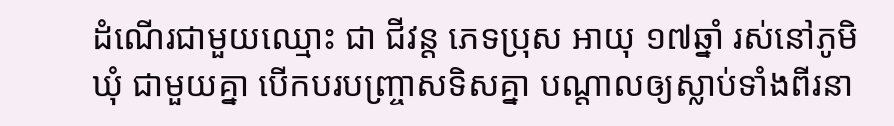ដំណើរជាមួយឈ្មោះ ជា ជីវន្ត ភេទប្រុស អាយុ ១៧ឆ្នាំ រស់នៅភូមិឃុំ ជាមួយគ្នា បើកបរបញ្ច្រាសទិសគ្នា បណ្តាលឲ្យស្លាប់ទាំងពីរនា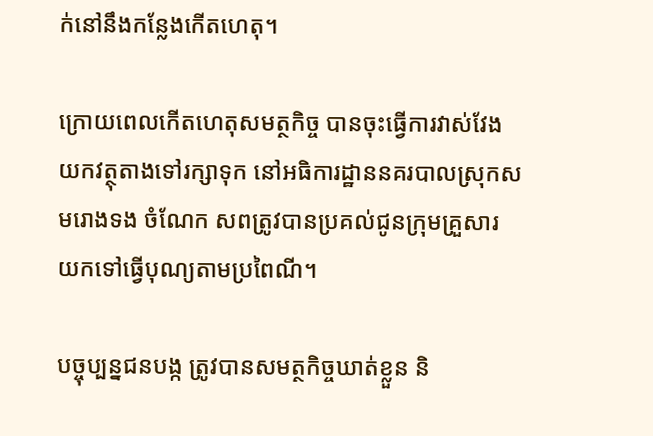ក់នៅនឹងកន្លែងកើតហេតុ។

ក្រោយពេលកើតហេតុសមត្ថកិច្ច បានចុះធ្វើការវាស់វែង យកវត្ថុតាងទៅរក្សាទុក នៅអធិការដ្ឋាននគរបាលស្រុកសមរោងទង ចំណែក សពត្រូវបានប្រគល់ជូនក្រុមគ្រួសារ យកទៅធ្វើបុណ្យតាមប្រពៃណី។

បច្ចុប្បន្នជនបង្ក ត្រូវបានសមត្ថកិច្ចឃាត់ខ្លួន និ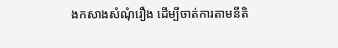ងកសាងសំណុំរឿង ដើម្បីចាត់ការតាមនីតិ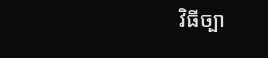វិធីច្បា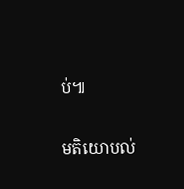ប់៕

មតិយោបល់